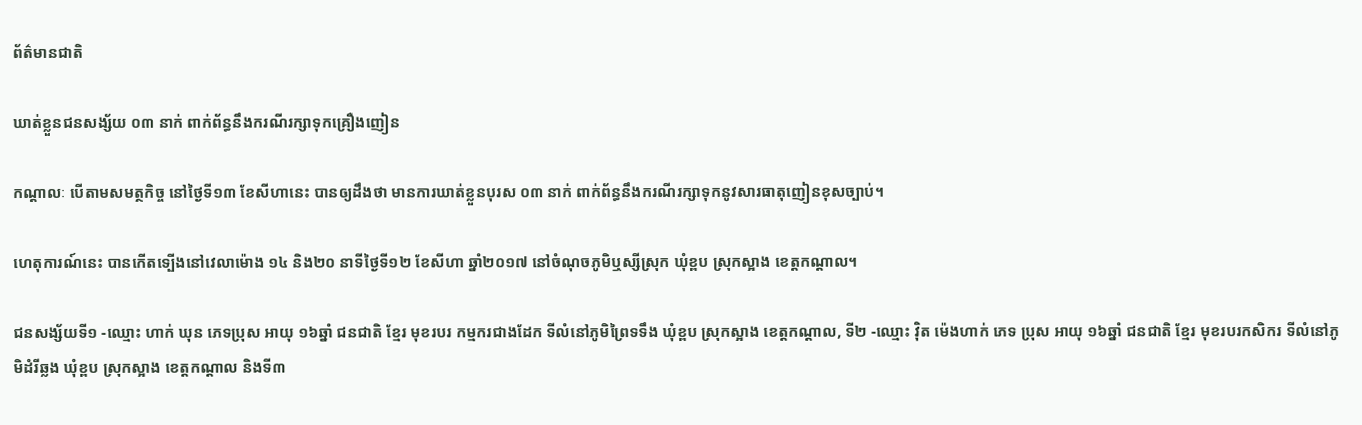ព័ត៌មានជាតិ

ឃាត់ខ្លួនជនសង្ស័យ ០៣ នាក់ ពាក់ព័ន្ធនឹងករណីរក្សាទុកគ្រឿងញៀន

កណ្ដាលៈ បើតាមសមត្ថកិច្ច នៅថ្ងៃទី១៣ ខែសីហានេះ បានឲ្យដឹងថា មានការឃាត់ខ្លួនបុរស ០៣ នាក់ ពាក់ព័ន្ធនឹងករណីរក្សាទុកនូវសារធាតុញៀនខុសច្បាប់។

ហេតុការណ៍នេះ បានកើតទ្បើងនៅវេលាម៉ោង ១៤ និង២០ នាទីថ្ងៃទី១២ ខែសីហា ឆ្នាំ២០១៧ នៅចំណុចភូមិឬស្សីស្រុក ឃុំខ្ពប ស្រុកស្អាង ខេត្តកណ្តាល។

ជនសង្ស័យទី១ -ឈ្មោះ ហាក់ ឃុន ភេទប្រុស អាយុ ១៦ឆ្នាំ ជនជាតិ ខ្មែរ មុខរបរ កម្មករជាងដែក ទីលំនៅភូមិព្រៃទទឹង ឃុំខ្ពប ស្រុកស្អាង ខេត្តកណ្តាល, ទី២ -ឈ្មោះ វ៉ិត ម៉េងហាក់ ភេទ ប្រុស អាយុ ១៦ឆ្នាំ ជនជាតិ ខ្មែរ មុខរបរកសិករ ទីលំនៅភូមិដំរីឆ្លង ឃុំខ្ពប ស្រុកស្អាង ខេត្តកណ្តាល និងទី៣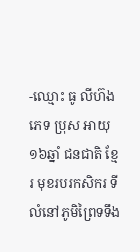-ឈ្មោះ ធូ លីហ៊ង ភេទ ប្រុស អាយុ ១៦ឆ្នាំ ជនជាតិ ខ្មែរ មុខរបរកសិករ ទីលំនៅភូមិព្រៃទទឹង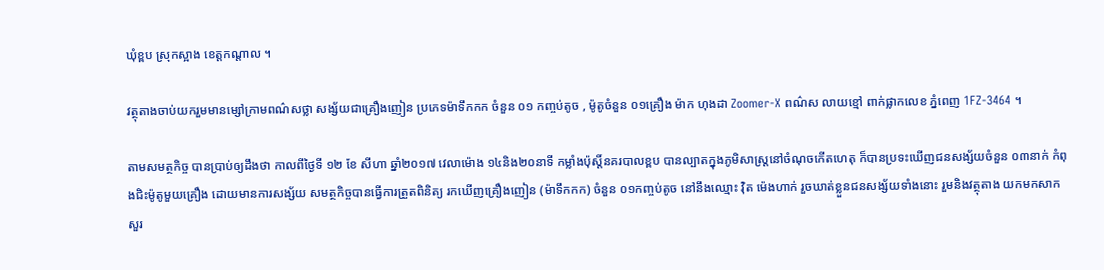ឃុំខ្ពប ស្រុកស្អាង ខេត្តកណ្តាល ។

វត្ថុតាងចាប់យករួមមានម្សៅក្រាមពណ៌សថ្លា សង្ស័យជាគ្រឿងញៀន ប្រភេទម៉ាទឹកកក ចំនួន ០១ កញ្ចប់តូច , ម៉ូតូចំនួន ០១គ្រឿង ម៉ាក ហុងដា Zoomer-X ពណ៌ស លាយខ្មៅ ពាក់ផ្លាកលេខ ភ្នំពេញ 1FZ-3464 ។

តាមសមត្ថកិច្ច បានប្រាប់ឲ្យដឹងថា កាលពីថ្ងៃទី ១២ ខែ សីហា ឆ្នាំ២០១៧ វេលាម៉ោង ១៤និង២០នាទី កម្លាំងប៉ុស្តិ៍នគរបាលខ្ពប បានល្បាតក្នុងភូមិសាស្រ្តនៅចំណុចកើតហេតុ ក៏បានប្រទះឃើញជនសង្ស័យចំនួន ០៣នាក់ កំពុងជិះម៉ូតូមួយគ្រឿង ដោយមានការសង្ស័យ សមត្ថកិច្ចបានធ្វើការត្រួតពិនិត្យ រកឃើញគ្រឿងញៀន (ម៉ាទឹកកក) ចំនួន ០១កញ្ចប់តូច នៅនឹងឈ្មោះ វ៉ិត ម៉េងហាក់ រួចឃាត់ខ្លួនជនសង្ស័យទាំងនោះ រួមនិងវត្ថុតាង យកមកសាកសួរ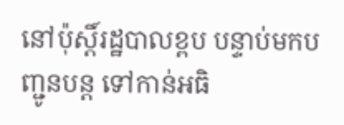នៅប៉ុស្តិ៍រដ្ឋបាលខ្ពប បន្ទាប់មកបញ្ជូនបន្ត ទៅកាន់អធិ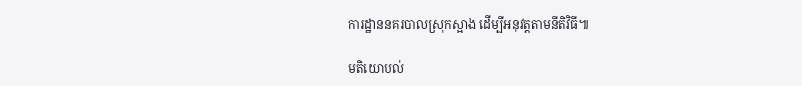ការដ្ឋាននគរបាលស្រុកស្អាង ដើម្បីអនុវត្តតាមនីតិវិធី៕

មតិយោបល់